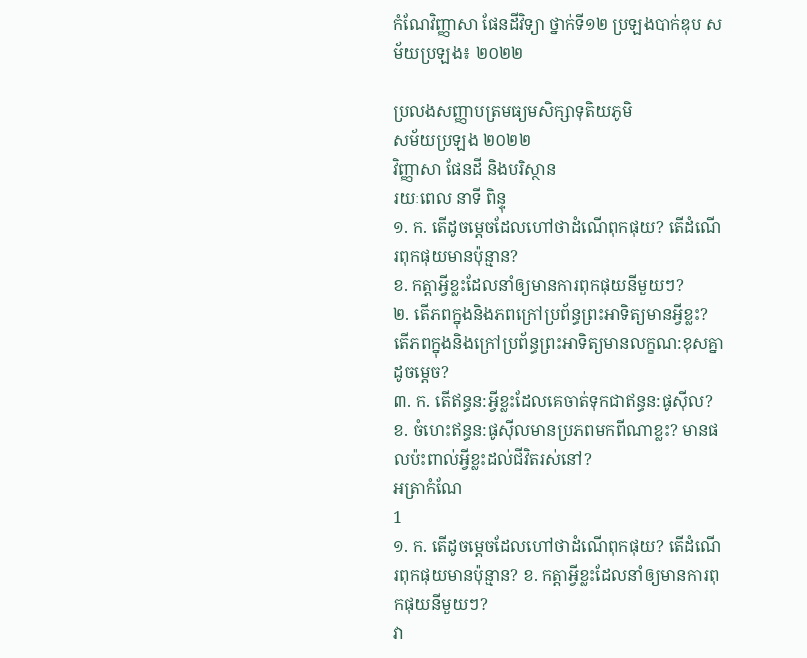កំណែវិញ្ញាសា ផែនដីវិទ្យា ថ្នាក់ទី១២ ប្រឡងបាក់ឌុប សម័យប្រឡង៖ ២០២២

ប្រលងសញ្ញាបត្រមធ្យមសិក្សាទុតិយភូមិ
សម័យប្រឡង ២០២២
វិញ្ញាសា ផែនដី និងបរិស្ថាន
រយៈពេល នាទី ពិន្ទុ
១. ក. តើដូចម្តេចដែលហៅថាដំណើពុកផុយ? តើដំណើរពុកផុយមានប៉ុន្មាន?
ខ. កត្តាអ្វីខ្លះដែលនាំឲ្យមានការពុកផុយនីមួយៗ?
២. តើភពក្នុងនិងភពក្រៅប្រព័ន្ធព្រះអាទិត្យមានអ្វីខ្លះ? តើភពក្នុងនិងក្រៅប្រព័ន្ធព្រះអាទិត្យមានលក្ខណ:ខុសគ្នាដូចម្តេច?
៣. ក. តើឥន្ធន:អ្វីខ្លះដែលគេចាត់ទុកជាឥន្ធន:ផូស៊ីល?
ខ. ចំហេះឥន្ធន:ផូស៊ីលមានប្រភពមកពីណាខ្លះ? មានផលប៉ះពាល់អ្វីខ្លះដល់ជីវិតរស់នៅ?
អត្រាកំណែ
1
១. ក. តើដូចម្តេចដែលហៅថាដំណើពុកផុយ? តើដំណើរពុកផុយមានប៉ុន្មាន? ខ. កត្តាអ្វីខ្លះដែលនាំឲ្យមានការពុកផុយនីមួយៗ?
វា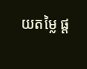យតម្លៃ ផ្ត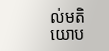ល់មតិយោប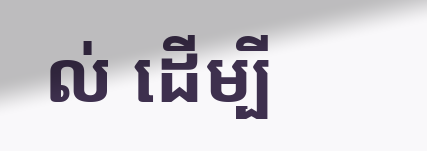ល់ ដើម្បី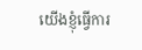យើងខ្ញុំធ្វើការ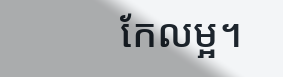កែលម្អ។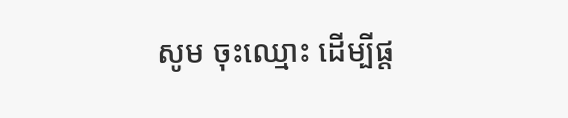សូម ចុះឈ្មោះ ដើម្បីផ្ត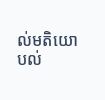ល់មតិយោបល់